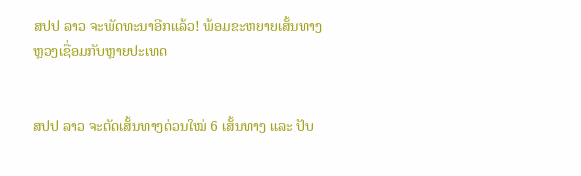ສປປ ລາວ ຈະພັດທະນາອີກແລ້ວ! ພ້ອມຂະຫຍາຍເສັ້ນທາງຫຼວງເຊື່ອມກັບຫຼາຍປະເທດ


ສປປ ລາວ ຈະຕັດເສັ້ນທາງດ່ວນໃໝ່ 6 ເສັ້ນທາງ ແລະ ປັບ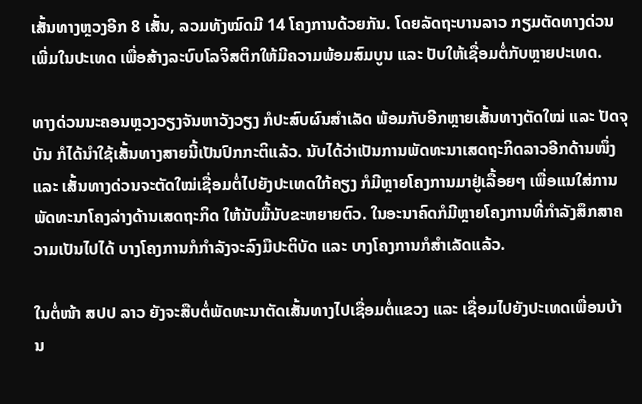ເສັ້ນທາງຫຼວງອີກ 8 ເສັ້ນ, ລວມທັງໝົດມີ 14 ໂຄງການດ້ວຍກັນ. ໂດຍລັດຖະບານລາວ ກຽມຕັດທາງດ່ວນເພີ່ມໃນປະເທດ ເພື່ອສ້າງລະບົບໂລຈິສຕິກໃຫ້ມີຄວາມພ້ອມສົມບູນ ແລະ ປັບໃຫ້ເຊື່ອມຕໍ່ກັບຫຼາຍປະເທດ.

ທາງດ່ວນນະຄອນຫຼວງວຽງຈັນຫາວັງວຽງ ກໍປະສົບຜົນສຳເລັດ ພ້ອມກັບອີກຫຼາຍເສັ້ນທາງຕັດໃໝ່ ແລະ ປັດຈຸບັນ ກໍໄດ້ນຳໃຊ້ເສັ້ນທາງສາຍນີ້ເປັນປົກກະຕິແລ້ວ. ນັບໄດ້ວ່າເປັນການພັດທະນາເສດຖະກິດລາວອີກດ້ານໜຶ່ງ ແລະ ເສັ້ນທາງດ່ວນຈະຕັດໃໝ່ເຊື່ອມຕໍ່ໄປຍັງປະເທດໃກ້ຄຽງ ກໍມີຫຼາຍໂຄງການມາຢູ່ເລື້ອຍໆ ເພື່ອແນໃສ່ການພັດທະນາໂຄງລ່າງດ້ານເສດຖະກິດ ໃຫ້ນັບມື້ນັບຂະຫຍາຍຕົວ. ໃນອະນາຄົດກໍມີຫຼາຍໂຄງການທີ່ກຳລັງສຶກສາຄວາມເປັນໄປໄດ້ ບາງໂຄງການກໍກຳລັງຈະລົງມືປະຕິບັດ ແລະ ບາງໂຄງການກໍສຳເລັດແລ້ວ.

ໃນຕໍ່ໜ້າ ສປປ ລາວ ຍັງຈະສືບຕໍ່ພັດທະນາຕັດເສັ້ນທາງໄປເຊື່ອມຕໍ່ແຂວງ ແລະ ເຊື່ອມໄປຍັງປະເທດເພື່ອນບ້ານ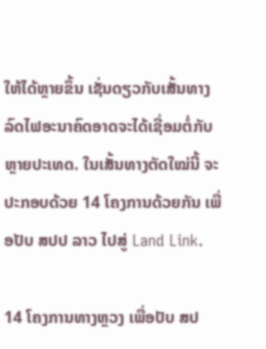ໃຫ້ໄດ້ຫຼາຍຂຶ້ນ ເຊັ່ນດຽວກັບເສັ້ນທາງລົດໄຟອະນາຄົດອາດຈະໄດ້ເຊື່ອມຕໍ່ກັບຫຼາຍປະເທດ. ໃນເສັ້ນທາງຕັດໃໝ່ນີ້ ຈະປະກອບດ້ວຍ 14 ໂຄງການດ້ວຍກັນ ເພື່ອປັບ ສປປ ລາວ ໄປສູ່ Land Link.

14 ໂຄງການທາງຫຼວງ ເພື່ອປັບ ສປ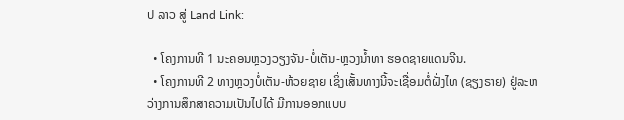ປ ລາວ ສູ່ Land Link:

  • ໂຄງການທີ 1 ນະຄອນຫຼວງວຽງຈັນ-ບໍ່ເຕັນ-ຫຼວງນ້ຳທາ ຮອດຊາຍແດນຈີນ.
  • ໂຄງການທີ 2 ທາງຫຼວງບໍ່ເຕັນ-ຫ້ວຍຊາຍ ເຊິ່ງເສັ້ນທາງນີ້ຈະເຊື່ອມຕໍ່ຝັ່ງໄທ (ຊຽງຣາຍ) ຢູ່ລະຫວ່າງການສຶກສາຄວາມເປັນໄປໄດ້ ມີການອອກແບບ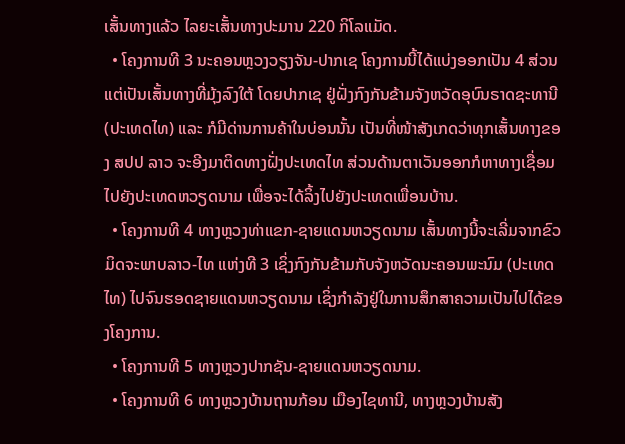ເສັ້ນທາງແລ້ວ ໄລຍະເສັ້ນທາງປະມານ 220 ກິໂລແມັດ.
  • ໂຄງການທີ 3 ນະຄອນຫຼວງວຽງຈັນ-ປາກເຊ ໂຄງການນີ້ໄດ້ແບ່ງອອກເປັນ 4 ສ່ວນ ແຕ່ເປັນເສັ້ນທາງທີ່ມຸ້ງລົງໃຕ້ ໂດຍປາກເຊ ຢູ່ຝັ່ງກົງກັນຂ້າມຈັງຫວັດອຸບົນຣາດຊະທານີ (ປະເທດໄທ) ແລະ ກໍມີດ່ານການຄ້າໃນບ່ອນນັ້ນ ເປັນທີ່ໜ້າສັງເກດວ່າທຸກເສັ້ນທາງຂອງ ສປປ ລາວ ຈະອີງມາຕິດທາງຝັ່ງປະເທດໄທ ສ່ວນດ້ານຕາເວັນອອກກໍຫາທາງເຊື່ອມໄປຍັງປະເທດຫວຽດນາມ ເພື່ອຈະໄດ້ລິ້ງໄປຍັງປະເທດເພື່ອນບ້ານ.
  • ໂຄງການທີ 4 ທາງຫຼວງທ່າແຂກ-ຊາຍແດນຫວຽດນາມ ເສັ້ນທາງນີ້ຈະເລີ່ມຈາກຂົວມິດຈະພາບລາວ-ໄທ ແຫ່ງທີ 3 ເຊິ່ງກົງກັນຂ້າມກັບຈັງຫວັດນະຄອນພະນົມ (ປະເທດໄທ) ໄປຈົນຮອດຊາຍແດນຫວຽດນາມ ເຊິ່ງກຳລັງຢູ່ໃນການສຶກສາຄວາມເປັນໄປໄດ້ຂອງໂຄງການ.
  • ໂຄງການທີ 5 ທາງຫຼວງປາກຊັນ-ຊາຍແດນຫວຽດນາມ.
  • ໂຄງການທີ 6 ທາງຫຼວງບ້ານຖານກ້ອນ ເມືອງໄຊທານີ, ທາງຫຼວງບ້ານສັງ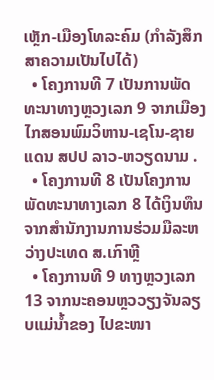ເຫຼັກ-ເມືອງໂທລະຄົມ (ກຳລັງສຶກສາຄວາມເປັນໄປໄດ້)
  • ໂຄງການທີ 7 ເປັນການພັດທະນາທາງຫຼວງເລກ 9 ຈາກເມືອງໄກສອນພົມວິຫານ-ເຊໂນ-ຊາຍແດນ ສປປ ລາວ-ຫວຽດນາມ .
  • ໂຄງການທີ 8 ເປັນໂຄງການພັດທະນາທາງເລກ 8 ໄດ້ເງິນທຶນຈາກສຳນັກງານການຮ່ວມມືລະຫວ່າງປະເທດ ສ.ເກົາຫຼີ
  • ໂຄງການທີ 9 ທາງຫຼວງເລກ 13 ຈາກນະຄອນຫຼວວຽງຈັນລຽບແມ່ນ້ຳຂອງ ໄປຂະໜາ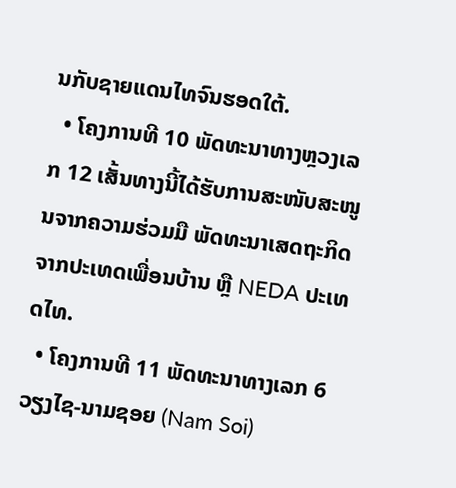ນກັບຊາຍແດນໄທຈົນຮອດໃຕ້.
  • ໂຄງການທີ 10 ພັດທະນາທາງຫຼວງເລກ 12 ເສັ້ນທາງນີ້ໄດ້ຮັບການສະໜັບສະໜູນຈາກຄວາມຮ່ວມມື ພັດທະນາເສດຖະກິດຈາກປະເທດເພື່ອນບ້ານ ຫຼື NEDA ປະເທດໄທ.
  • ໂຄງການທີ 11 ພັດທະນາທາງເລກ 6 ວຽງໄຊ-ນາມຊອຍ (Nam Soi)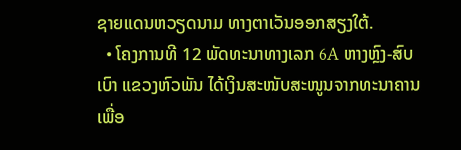ຊາຍແດນຫວຽດນາມ ທາງຕາເວັນອອກສຽງໃຕ້.
  • ໂຄງການທີ 12 ພັດທະນາທາງເລກ 6A ຫາງຫຼົງ-ສົບເບົາ ແຂວງຫົວພັນ ໄດ້ເງິນສະໜັບສະໜູນຈາກທະນາຄານເພື່ອ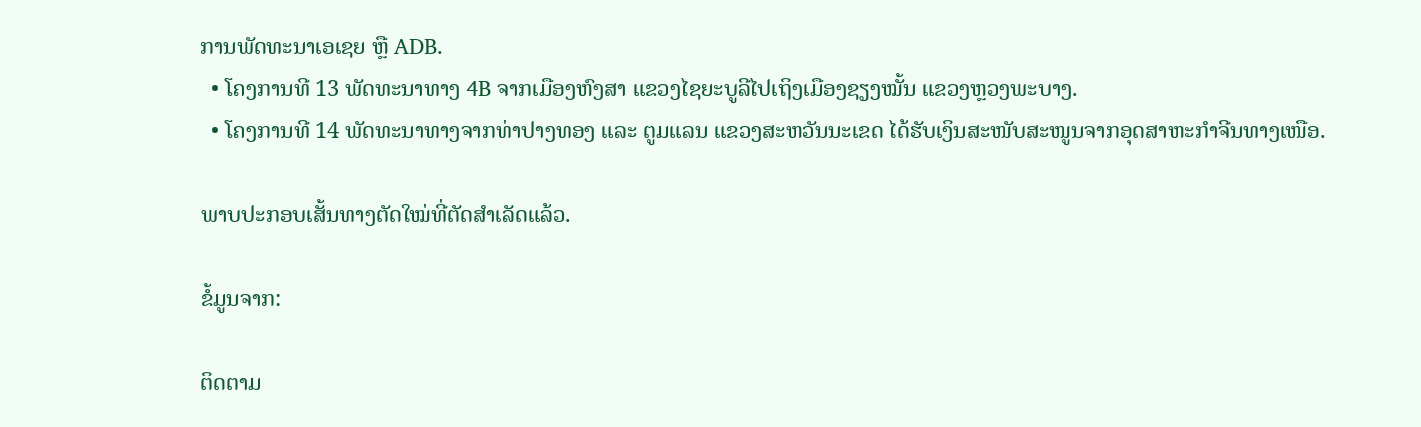ການພັດທະນາເອເຊຍ ຫຼື ADB.
  • ໂຄງການທີ 13 ພັດທະນາທາງ 4B ຈາກເມືອງຫົງສາ ແຂວງໄຊຍະບູລີໄປເຖິງເມືອງຊຽງໝັ້ນ ແຂວງຫຼວງພະບາງ.
  • ໂຄງການທີ 14 ພັດທະນາທາງຈາກທ່າປາງທອງ ແລະ ຕູມແລນ ແຂວງສະຫວັນນະເຂດ ໄດ້ຮັບເງິນສະໜັບສະໜູນຈາກອຸດສາຫະກຳຈີນທາງເໜືອ.

ພາບປະກອບເສັ້ນທາງຕັດໃໝ່ທີ່ຕັດສຳເລັດແລ້ວ.

ຂໍ້ມູນຈາກ:

ຕິດຕາມ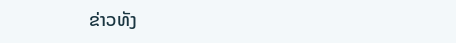ຂ່າວທັງ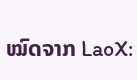ໝົດຈາກ LaoX: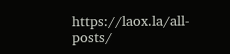https://laox.la/all-posts/